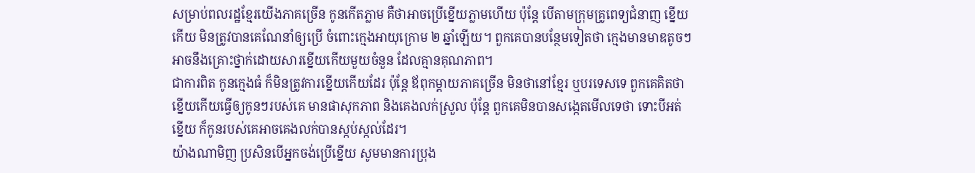សម្រាប់ពលរដ្ឋខ្មែរយើងភាគច្រើន កូនកើតភ្លាម គឺថាអាចប្រើខ្នើយភ្លាមហើយ ប៉ុន្តែ បើតាមក្រុមគ្រូពេទ្យជំនាញ ខ្នើយកើយ មិនត្រូវបានគេណែនាំឲ្យប្រើ ចំពោះក្មេងអាយុក្រោម ២ ឆ្នាំឡើយ។ ពួកគេបានបន្ថែមទៀតថា ក្មេងមានមាឌតូចៗ អាចនឹងគ្រោះថ្នាក់ដោយសារខ្នើយកើយមួយចំនួន ដែលគ្មានគុណភាព។
ជាការពិត កូនក្មេងធំ ក៏មិនត្រូវការខ្នើយកើយដែរ ប៉ុន្តែ ឪពុកម្តាយភាគច្រើន មិនថានៅខ្មែរ ឬបរទេសទេ ពួកគេគិតថា ខ្នើយកើយធ្វើឲ្យកូនៗរបស់គេ មានផាសុកភាព និងគេងលក់ស្រួល ប៉ុន្តែ ពួកគេមិនបានសង្កេតមើលទេថា ទោះបីអត់ខ្នើយ ក៏កូនរបស់គេអាចគេងលក់បានស្កប់ស្កល់ដែរ។
យ៉ាងណាមិញ ប្រសិនបើអ្នកចង់ប្រើខ្នើយ សូមមានការប្រុង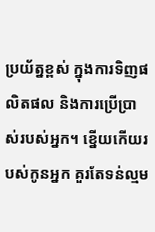ប្រយ័ត្នខ្ពស់ ក្នុងការទិញផលិតផល និងការប្រើប្រាស់របស់អ្នក។ ខ្នើយកើយរបស់កូនអ្នក គួរតែទន់ល្មម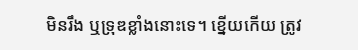មិនរឹង ឬទ្រុឌខ្លាំងនោះទេ។ ខ្នើយកើយ ត្រូវ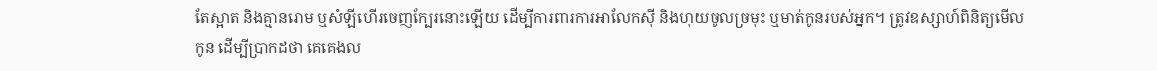តែស្អាត និងគ្មានរោម ឬសំឡីហើរចេញក្បែរនោះឡើយ ដើម្បីការពារការអាលែកស៊ី និងហុយចូលច្រមុះ ឬមាត់កូនរបស់អ្នក។ ត្រូវឧស្សាហ៍ពិនិត្យមើលកូន ដើម្បីប្រាកដថា គេគេងល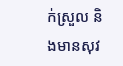ក់ស្រួល និងមានសុវ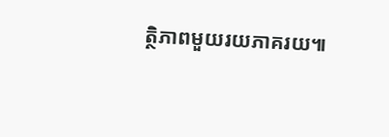ត្ថិភាពមួយរយភាគរយ៕